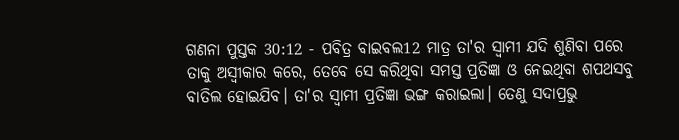ଗଣନା ପୁସ୍ତକ 30:12 - ପବିତ୍ର ବାଇବଲ12 ମାତ୍ର ତା'ର ସ୍ୱାମୀ ଯଦି ଶୁଣିବା ପରେ ତାକୁ ଅସ୍ୱୀକାର କରେ, ତେବେ ସେ କରିଥିବା ସମସ୍ତ ପ୍ରତିଜ୍ଞା ଓ ନେଇଥିବା ଶପଥସବୁ ବାତିଲ ହୋଇଯିବ। ତା'ର ସ୍ୱାମୀ ପ୍ରତିଜ୍ଞା ଭଙ୍ଗ କରାଇଲା। ତେଣୁ ସଦାପ୍ରଭୁ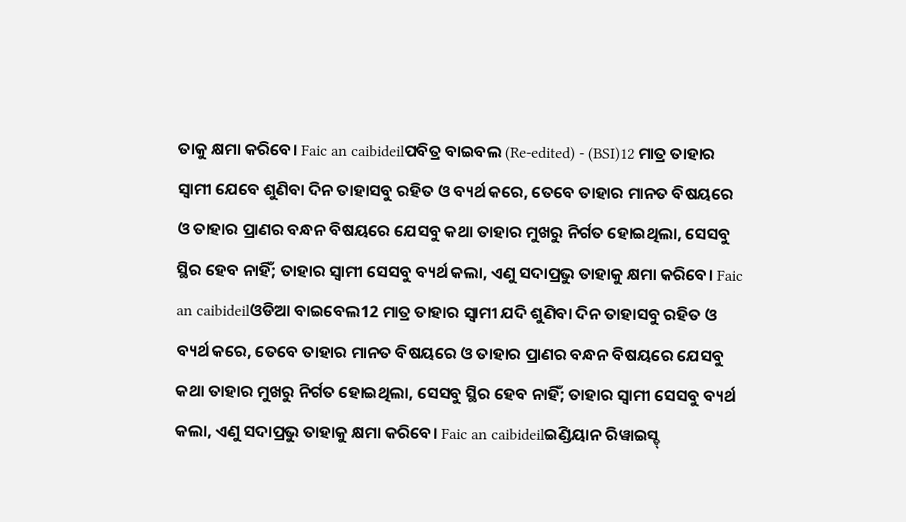ତାକୁ କ୍ଷମା କରିବେ। Faic an caibideilପବିତ୍ର ବାଇବଲ (Re-edited) - (BSI)12 ମାତ୍ର ତାହାର ସ୍ଵାମୀ ଯେବେ ଶୁଣିବା ଦିନ ତାହାସବୁ ରହିତ ଓ ବ୍ୟର୍ଥ କରେ, ତେବେ ତାହାର ମାନତ ବିଷୟରେ ଓ ତାହାର ପ୍ରାଣର ବନ୍ଧନ ବିଷୟରେ ଯେସବୁ କଥା ତାହାର ମୁଖରୁ ନିର୍ଗତ ହୋଇଥିଲା, ସେସବୁ ସ୍ଥିର ହେବ ନାହିଁ; ତାହାର ସ୍ଵାମୀ ସେସବୁ ବ୍ୟର୍ଥ କଲା, ଏଣୁ ସଦାପ୍ରଭୁ ତାହାକୁ କ୍ଷମା କରିବେ। Faic an caibideilଓଡିଆ ବାଇବେଲ12 ମାତ୍ର ତାହାର ସ୍ୱାମୀ ଯଦି ଶୁଣିବା ଦିନ ତାହାସବୁ ରହିତ ଓ ବ୍ୟର୍ଥ କରେ, ତେବେ ତାହାର ମାନତ ବିଷୟରେ ଓ ତାହାର ପ୍ରାଣର ବନ୍ଧନ ବିଷୟରେ ଯେସବୁ କଥା ତାହାର ମୁଖରୁ ନିର୍ଗତ ହୋଇଥିଲା, ସେସବୁ ସ୍ଥିର ହେବ ନାହିଁ; ତାହାର ସ୍ୱାମୀ ସେସବୁ ବ୍ୟର୍ଥ କଲା, ଏଣୁ ସଦାପ୍ରଭୁ ତାହାକୁ କ୍ଷମା କରିବେ। Faic an caibideilଇଣ୍ଡିୟାନ ରିୱାଇସ୍ଡ୍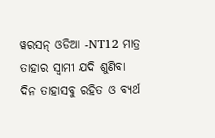ୱରସନ୍ ଓଡିଆ -NT12 ମାତ୍ର ତାହାର ସ୍ୱାମୀ ଯଦି ଶୁଣିବା ଦିନ ତାହାସବୁ ରହିତ ଓ ବ୍ୟର୍ଥ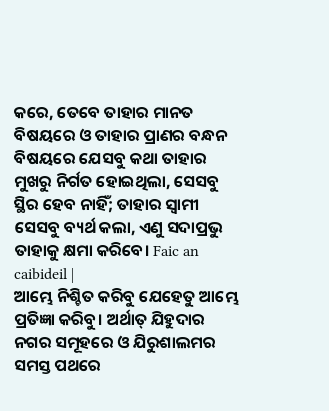କରେ, ତେବେ ତାହାର ମାନତ ବିଷୟରେ ଓ ତାହାର ପ୍ରାଣର ବନ୍ଧନ ବିଷୟରେ ଯେସବୁ କଥା ତାହାର ମୁଖରୁ ନିର୍ଗତ ହୋଇଥିଲା, ସେସବୁ ସ୍ଥିର ହେବ ନାହିଁ; ତାହାର ସ୍ୱାମୀ ସେସବୁ ବ୍ୟର୍ଥ କଲା, ଏଣୁ ସଦାପ୍ରଭୁ ତାହାକୁ କ୍ଷମା କରିବେ। Faic an caibideil |
ଆମ୍ଭେ ନିଶ୍ଚିତ କରିବୁ ଯେହେତୁ ଆମ୍ଭେ ପ୍ରତିଜ୍ଞା କରିବୁ। ଅର୍ଥାତ୍ ଯିହୁଦାର ନଗର ସମୂହରେ ଓ ଯିରୁଶାଲମର ସମସ୍ତ ପଥରେ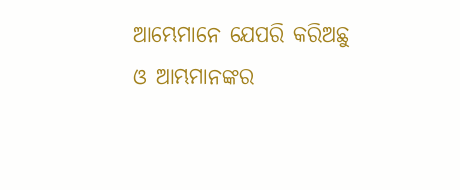ଆମ୍ଭେମାନେ ଯେପରି କରିଅଛୁ ଓ ଆମ୍ଭମାନଙ୍କର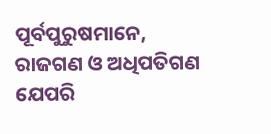ପୂର୍ବପୁରୁଷମାନେ, ରାଜଗଣ ଓ ଅଧିପତିଗଣ ଯେପରି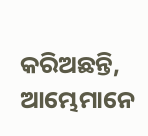କରିଅଛନ୍ତି, ଆମ୍ଭେମାନେ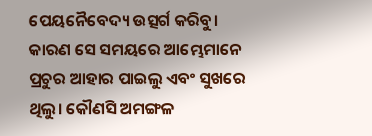ପେୟନୈବେଦ୍ୟ ଉତ୍ସର୍ଗ କରିବୁ। କାରଣ ସେ ସମୟରେ ଆମ୍ଭେମାନେ ପ୍ରଚୁର ଆହାର ପାଇଲୁ ଏବଂ ସୁଖରେ ଥିଲୁ। କୌଣସି ଅମଙ୍ଗଳ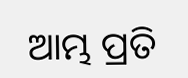ଆମ୍ଭ ପ୍ରତି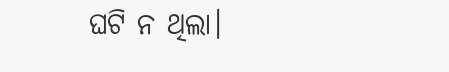ଘଟି ନ ଥିଲା।